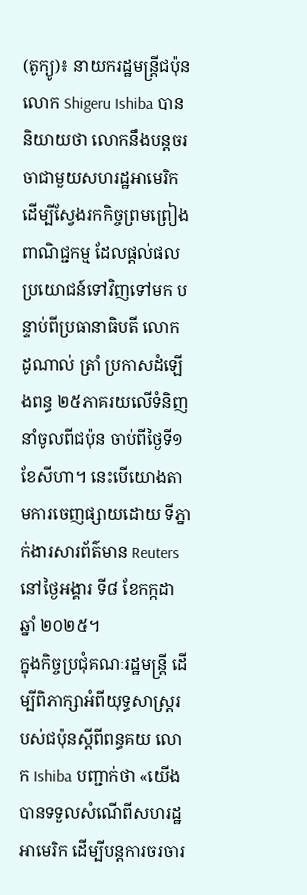(តូក្យូ)៖ នាយករដ្ឋមន្រ្តីជប៉ុន លោក Shigeru Ishiba បាននិយាយថា លោកនឹងបន្តចរចាជាមួយសហរដ្ឋអាមេរិក ដើម្បីស្វែងរកកិច្ចព្រមព្រៀងពាណិជ្ជកម្ម ដែលផ្តល់ផលប្រយោជន៍ទៅវិញទៅមក បន្ទាប់ពីប្រធានាធិបតី លោក ដូណាល់ ត្រាំ ប្រកាសដំឡើងពន្ធ ២៥ភាគរយលើទំនិញនាំចូលពីជប៉ុន ចាប់ពីថ្ងៃទី១ ខែសីហា។ នេះបើយោងតាមការចេញផ្សាយដោយ ទីភ្នាក់ងារសារព័ត៌មាន Reuters នៅថ្ងៃអង្គារ ទី៨ ខែកក្កដា ឆ្នាំ ២០២៥។
ក្នុងកិច្ចប្រជុំគណៈរដ្ឋមន្ត្រី ដើម្បីពិភាក្សាអំពីយុទ្ធសាស្ត្ររបស់ជប៉ុនស្តីពីពន្ធគយ លោក Ishiba បញ្ជាក់ថា «យើងបានទទួលសំណើពីសហរដ្ឋអាមេរិក ដើម្បីបន្តការចរចារ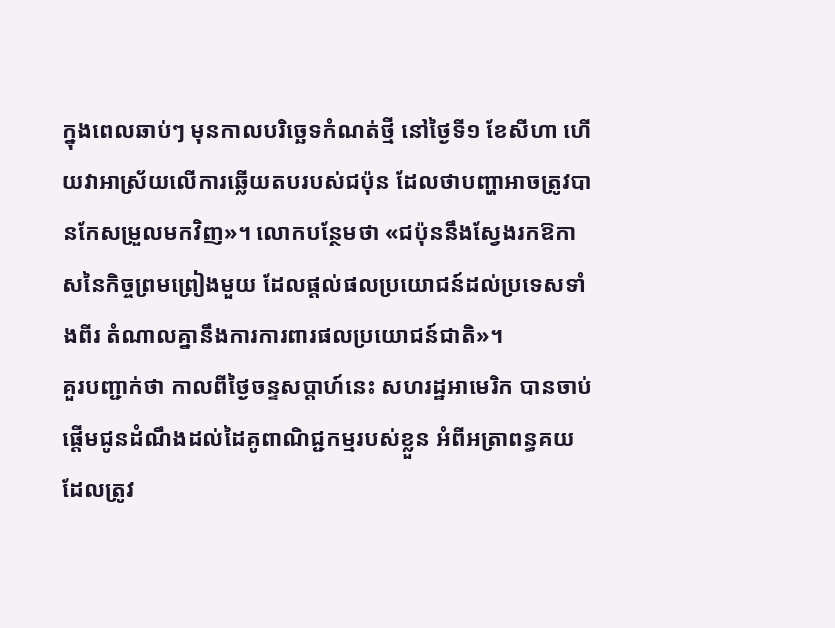ក្នុងពេលឆាប់ៗ មុនកាលបរិច្ឆេទកំណត់ថ្មី នៅថ្ងៃទី១ ខែសីហា ហើយវាអាស្រ័យលើការឆ្លើយតបរបស់ជប៉ុន ដែលថាបញ្ហាអាចត្រូវបានកែសម្រួលមកវិញ»។ លោកបន្ថែមថា «ជប៉ុននឹងស្វែងរកឱកាសនៃកិច្ចព្រមព្រៀងមួយ ដែលផ្តល់ផលប្រយោជន៍ដល់ប្រទេសទាំងពីរ តំណាលគ្នានឹងការការពារផលប្រយោជន៍ជាតិ»។
គួរបញ្ជាក់ថា កាលពីថ្ងៃចន្ទសប្តាហ៍នេះ សហរដ្ឋអាមេរិក បានចាប់ផ្តើមជូនដំណឹងដល់ដៃគូពាណិជ្ជកម្មរបស់ខ្លួន អំពីអត្រាពន្ធគយដែលត្រូវ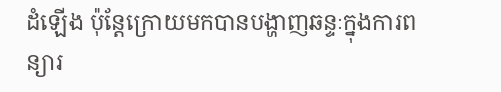ដំឡើង ប៉ុន្តែក្រោយមកបានបង្ហាញឆន្ទៈក្នុងការពន្យារ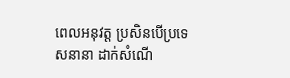ពេលអនុវត្ត ប្រសិនបើប្រទេសនានា ដាក់សំណើ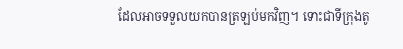ដែលអាចទទួលយកបានត្រឡប់មកវិញ។ ទោះជាទីក្រុងតូ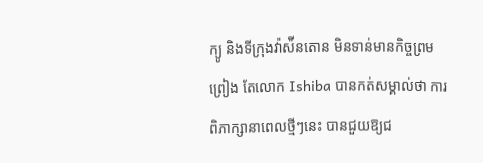ក្យូ និងទីក្រុងវ៉ាស៉ីនតោន មិនទាន់មានកិច្ចព្រមព្រៀង តែលោក Ishiba បានកត់សម្គាល់ថា ការពិភាក្សានាពេលថ្មីៗនេះ បានជួយឱ្យជ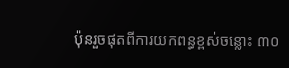ប៉ុនរួចផុតពីការយកពន្ធខ្ពស់ចន្លោះ ៣០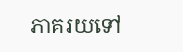ភាគរយទៅ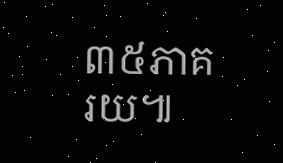៣៥ភាគរយ៕